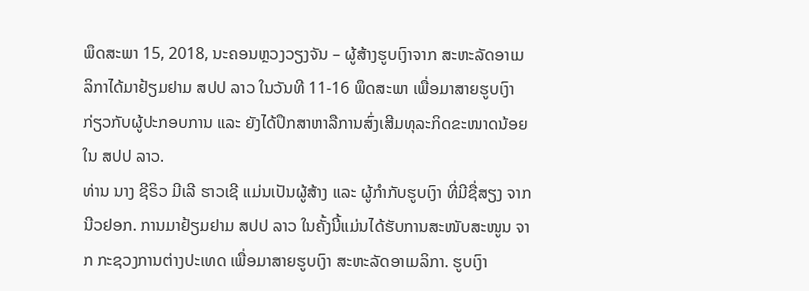ພຶດສະພາ 15, 2018, ນະຄອນຫຼວງວຽງຈັນ – ຜູ້ສ້າງຮູບເງົາຈາກ ສະຫະລັດອາເມລິກາໄດ້ມາຢ້ຽມຢາມ ສປປ ລາວ ໃນວັນທີ 11-16 ພຶດສະພາ ເພື່ອມາສາຍຮູບເງົາກ່ຽວກັບຜູ້ປະກອບການ ແລະ ຍັງໄດ້ປຶກສາຫາລືການສົ່ງເສີມທຸລະກິດຂະໜາດນ້ອຍ ໃນ ສປປ ລາວ.
ທ່ານ ນາງ ຊີຣິວ ມີເລີ ຮາວເຊີ ແມ່ນເປັນຜູ້ສ້າງ ແລະ ຜູ້ກຳກັບຮູບເງົາ ທີ່ມີຊື່ສຽງ ຈາກ ນີວຢອກ. ການມາຢ້ຽມຢາມ ສປປ ລາວ ໃນຄັ້ງນີ້ແມ່ນໄດ້ຮັບການສະໜັບສະໜູນ ຈາກ ກະຊວງການຕ່າງປະເທດ ເພື່ອມາສາຍຮູບເງົາ ສະຫະລັດອາເມລິກາ. ຮູບເງົາ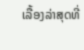ເລື້ອງລ່າສຸດທີ່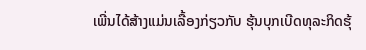ເພີ່ນໄດ້ສ້າງແມ່ນເລື້ອງກ່ຽວກັບ ຮຸ້ນບຸກເບີດທຸລະກິດຮຸ້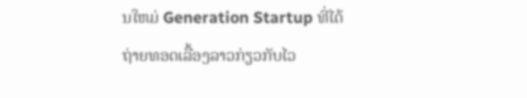ນໃຫມ່ Generation Startup ທີ່ໄດ້ຖ່າຍທອດເລື້ອງລາວກ່ຽວກັບໄວ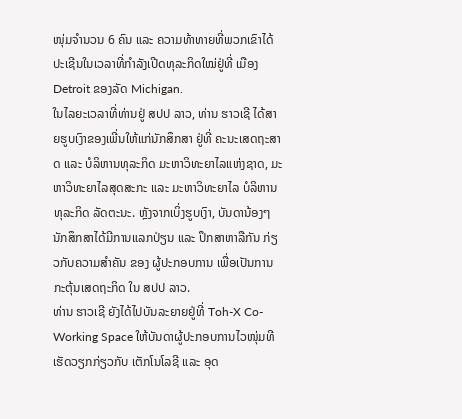ໜຸ່ມຈຳນວນ 6 ຄົນ ແລະ ຄວາມທ້າທາຍທີ່ພວກເຂົາໄດ້ປະເຊີນໃນເວລາທີ່ກຳລັງເປີດທຸລະກິດໃໝ່ຢູ່ທີ່ ເມືອງ Detroit ຂອງລັດ Michigan.
ໃນໄລຍະເວລາທີ່ທ່ານຢູ່ ສປປ ລາວ, ທ່ານ ຮາວເຊີ ໄດ້ສາຍຮູບເງົາຂອງເພີ່ນໃຫ້ແກ່ນັກສຶກສາ ຢູ່ທີ່ ຄະນະເສດຖະສາດ ແລະ ບໍລິຫານທຸລະກິດ ມະຫາວິທະຍາໄລແຫ່ງຊາດ, ມະຫາວິທະຍາໄລສຸດສະກະ ແລະ ມະຫາວິທະຍາໄລ ບໍລິຫານທຸລະກິດ ລັດຕະນະ. ຫຼັງຈາກເບິ່ງຮູບເງົາ, ບັນດານ້ອງໆນັກສຶກສາໄດ້ມີການແລກປ່ຽນ ແລະ ປຶກສາຫາລືກັນ ກ່ຽວກັບຄວາມສຳຄັນ ຂອງ ຜູ້ປະກອບການ ເພື່ອເປັນການກະຕຸ້ນເສດຖະກິດ ໃນ ສປປ ລາວ.
ທ່ານ ຮາວເຊີ ຍັງໄດ້ໄປບັນລະຍາຍຢູ່ທີ່ Toh-X Co-Working Space ໃຫ້ບັນດາຜູ້ປະກອບການໄວໜຸ່ມທີເຮັດວຽກກ່ຽວກັບ ເຕັກໂນໂລຊີ ແລະ ອຸດ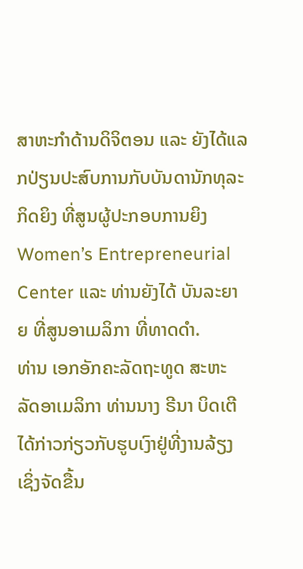ສາຫະກໍາດ້ານດິຈິຕອນ ແລະ ຍັງໄດ້ແລກປ່ຽນປະສົບການກັບບັນດານັກທຸລະກິດຍິງ ທີ່ສູນຜູ້ປະກອບການຍິງ Women’s Entrepreneurial Center ແລະ ທ່ານຍັງໄດ້ ບັນລະຍາຍ ທີ່ສູນອາເມລິກາ ທີ່ທາດດຳ.
ທ່ານ ເອກອັກຄະລັດຖະທູດ ສະຫະລັດອາເມລິກາ ທ່ານນາງ ຣີນາ ບິດເຕີ ໄດ້ກ່າວກ່ຽວກັບຮູບເງົາຢູ່ທີ່ງານລ້ຽງເຊິ່ງຈັດຂື້ນ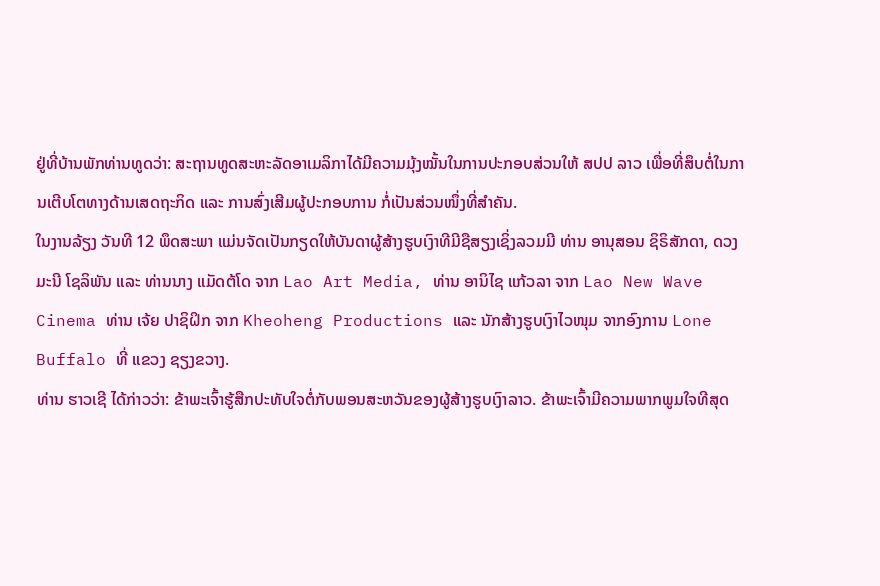ຢູ່ທີ່ບ້ານພັກທ່ານທູດວ່າ: ສະຖານທູດສະຫະລັດອາເມລິກາໄດ້ມີຄວາມມຸ້ງໝັ້ນໃນການປະກອບສ່ວນໃຫ້ ສປປ ລາວ ເພື່ອທີ່ສຶບຕໍ່ໃນການເຕີບໂຕທາງດ້ານເສດຖະກິດ ແລະ ການສົ່ງເສີມຜູ້ປະກອບການ ກໍ່ເປັນສ່ວນໜຶ່ງທີ່ສຳຄັນ.
ໃນງານລ້ຽງ ວັນທີ 12 ພຶດສະພາ ແມ່ນຈັດເປັນກຽດໃຫ້ບັນດາຜູ້ສ້າງຮູບເງົາທີມີຊືສຽງເຊິ່ງລວມມີ ທ່ານ ອານຸສອນ ຊິຣິສັກດາ, ດວງມະນີ ໂຊລິພັນ ແລະ ທ່ານນາງ ແມັດຕ້ໂດ ຈາກ Lao Art Media, ທ່ານ ອານິໄຊ ແກ້ວລາ ຈາກ Lao New Wave Cinema ທ່ານ ເຈ້ຍ ປາຊິຝິກ ຈາກ Kheoheng Productions ແລະ ນັກສ້າງຮູບເງົາໄວໜຸມ ຈາກອົງການ Lone Buffalo ທີ່ ແຂວງ ຊຽງຂວາງ.
ທ່ານ ຮາວເຊີ ໄດ້ກ່າວວ່າ: ຂ້າພະເຈົ້າຮູ້ສືກປະທັບໃຈຕໍ່ກັບພອນສະຫວັນຂອງຜູ້ສ້າງຮູບເງົາລາວ. ຂ້າພະເຈົ້າມີຄວາມພາກພູມໃຈທີສຸດ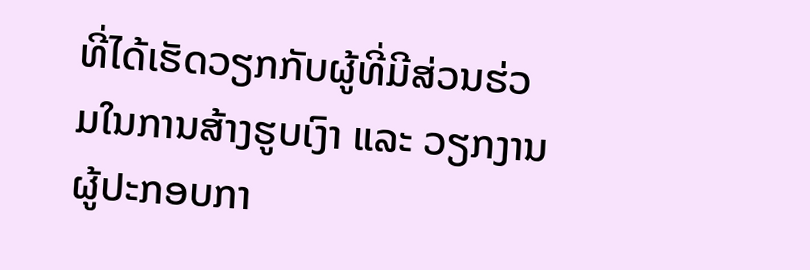ທີ່ໄດ້ເຮັດວຽກກັບຜູ້ທີ່ມີສ່ວນຮ່ວມໃນການສ້າງຮູບເງົາ ແລະ ວຽກງານຜູ້ປະກອບກາ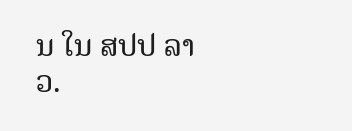ນ ໃນ ສປປ ລາວ.